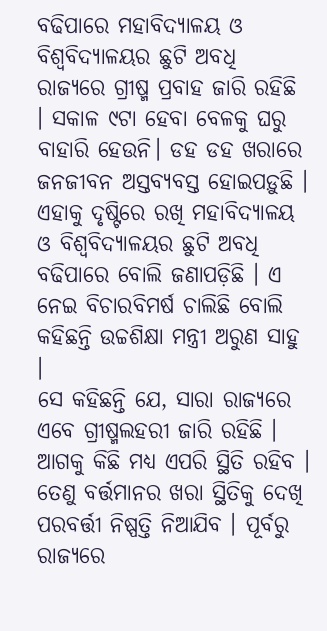ବଢିପାରେ ମହାବିଦ୍ୟାଳୟ ଓ ବିଶ୍ୱବିଦ୍ୟାଳୟର ଛୁଟି ଅବଧି
ରାଜ୍ୟରେ ଗ୍ରୀଷ୍ମ ପ୍ରବାହ ଜାରି ରହିଛି । ସକାଳ ୯ଟା ହେବା ବେଳକୁ ଘରୁ ବାହାରି ହେଉନି। ଡହ ଡହ ଖରାରେ ଜନଜୀବନ ଅସ୍ତବ୍ୟବସ୍ତ ହୋଇପଡ଼ୁଛି । ଏହାକୁ ଦୃଷ୍ଟିରେ ରଖି ମହାବିଦ୍ୟାଳୟ ଓ ବିଶ୍ୱବିଦ୍ୟାଳୟର ଛୁଟି ଅବଧି ବଢିପାରେ ବୋଲି ଜଣାପଡ଼ିଛି । ଏ ନେଇ ବିଚାରବିମର୍ଷ ଚାଲିଛି ବୋଲି କହିଛନ୍ତି ଉଚ୍ଚଶିକ୍ଷା ମନ୍ତ୍ରୀ ଅରୁଣ ସାହୁ ।
ସେ କହିଛନ୍ତି ଯେ, ସାରା ରାଜ୍ୟରେ ଏବେ ଗ୍ରୀଷ୍ମଲହରୀ ଜାରି ରହିଛି । ଆଗକୁ କିଛି ମଧ୍ୟ ଏପରି ସ୍ଥିତି ରହିବ । ତେଣୁ ବର୍ତ୍ତମାନର ଖରା ସ୍ଥିତିକୁ ଦେଖି ପରବର୍ତ୍ତୀ ନିଷ୍ପତ୍ତି ନିଆଯିବ । ପୂର୍ବରୁ ରାଜ୍ୟରେ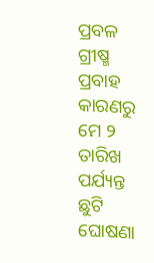ପ୍ରବଳ ଗ୍ରୀଷ୍ମ ପ୍ରବାହ କାରଣରୁ ମେ ୨ ତାରିଖ ପର୍ଯ୍ୟନ୍ତ ଛୁଟି ଘୋଷଣା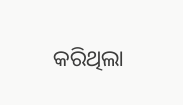କରିଥିଲା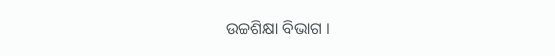ଉଚ୍ଚଶିକ୍ଷା ବିଭାଗ ।